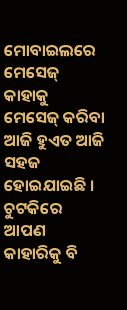ମୋବାଇଲରେ ମେସେଜ୍ କାହାକୁ ମେସେଜ୍ କରିବା ଆଜି ହୁଏତ ଆଜି ସହଜ ହୋଇଯାଇଛି । ଚୁଟକିରେ ଆପଣ କାହାରିକୁ ବି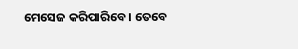ମେସେଜ କରିପାରିବେ । ତେବେ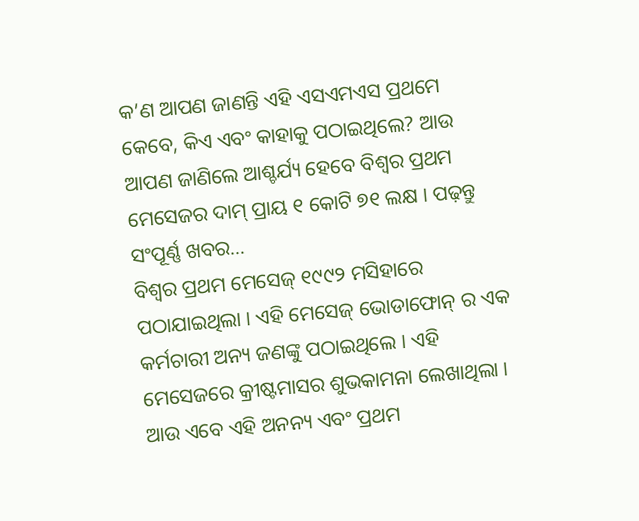କ’ଣ ଆପଣ ଜାଣନ୍ତି ଏହି ଏସଏମଏସ ପ୍ରଥମେ କେବେ, କିଏ ଏବଂ କାହାକୁ ପଠାଇଥିଲେ? ଆଉ ଆପଣ ଜାଣିଲେ ଆଶ୍ଚର୍ଯ୍ୟ ହେବେ ବିଶ୍ୱର ପ୍ରଥମ ମେସେଜର ଦାମ୍ ପ୍ରାୟ ୧ କୋଟି ୭୧ ଲକ୍ଷ । ପଢ଼ନ୍ତୁ ସଂପୂର୍ଣ୍ଣ ଖବର…
ବିଶ୍ୱର ପ୍ରଥମ ମେସେଜ୍ ୧୯୯୨ ମସିହାରେ ପଠାଯାଇଥିଲା । ଏହି ମେସେଜ୍ ଭୋଡାଫୋନ୍ ର ଏକ କର୍ମଚାରୀ ଅନ୍ୟ ଜଣଙ୍କୁ ପଠାଇଥିଲେ । ଏହି ମେସେଜରେ କ୍ରୀଷ୍ଟମାସର ଶୁଭକାମନା ଲେଖାଥିଲା । ଆଉ ଏବେ ଏହି ଅନନ୍ୟ ଏବଂ ପ୍ରଥମ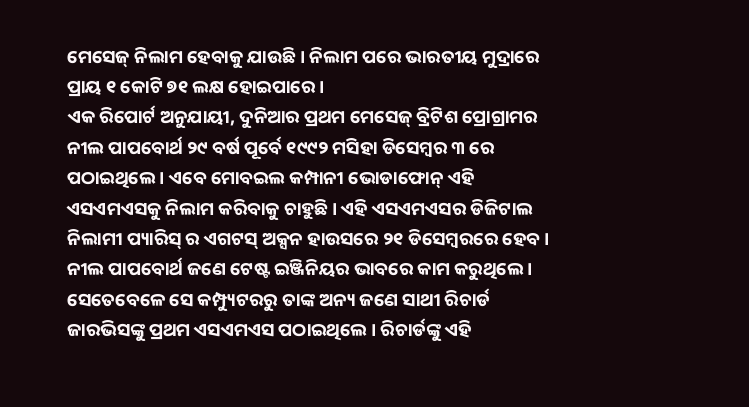ମେସେଜ୍ ନିଲାମ ହେବାକୁ ଯାଉଛି । ନିଲାମ ପରେ ଭାରତୀୟ ମୁଦ୍ରାରେ ପ୍ରାୟ ୧ କୋଟି ୭୧ ଲକ୍ଷ ହୋଇପାରେ ।
ଏକ ରିପୋର୍ଟ ଅନୁଯାୟୀ, ଦୁନିଆର ପ୍ରଥମ ମେସେଜ୍ ବ୍ରିଟିଶ ପ୍ରୋଗ୍ରାମର ନୀଲ ପାପବୋର୍ଥ ୨୯ ବର୍ଷ ପୂର୍ବେ ୧୯୯୨ ମସିହା ଡିସେମ୍ବର ୩ ରେ ପଠାଇଥିଲେ । ଏବେ ମୋବଇଲ କମ୍ପାନୀ ଭୋଡାଫୋନ୍ ଏହି ଏସଏମଏସକୁ ନିଲାମ କରିବାକୁ ଚାହୁଛି । ଏହି ଏସଏମଏସର ଡିଜିଟାଲ ନିଲାମୀ ପ୍ୟାରିସ୍ ର ଏଗଟସ୍ ଅକ୍ସନ ହାଉସରେ ୨୧ ଡିସେମ୍ବରରେ ହେବ । ନୀଲ ପାପବୋର୍ଥ ଜଣେ ଟେଷ୍ଟ ଇଞ୍ଜିନିୟର ଭାବରେ କାମ କରୁଥିଲେ । ସେତେବେଳେ ସେ କମ୍ପ୍ୟୁଟରରୁ ତାଙ୍କ ଅନ୍ୟ ଜଣେ ସାଥୀ ରିଚାର୍ଡ ଜାରଭିସଙ୍କୁ ପ୍ରଥମ ଏସଏମଏସ ପଠାଇଥିଲେ । ରିଚାର୍ଡଙ୍କୁ ଏହି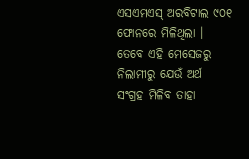ଏସଏମଏସ୍ ଅରବିଟାଲ ୯୦୧ ଫୋନରେ ମିଳିଥିଲା । ତେବେ ଏହି ମେସେଜରୁ ନିଲାମୀରୁ ଯେଉଁ ଅର୍ଥ ସଂଗ୍ରହ ମିଳିବ ତାହା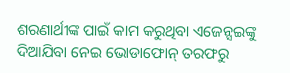ଶରଣାର୍ଥୀଙ୍କ ପାଇଁ କାମ କରୁଥିବା ଏଜେନ୍ସଇଙ୍କୁ ଦିଆଯିବା ନେଇ ଭୋଡାଫୋନ୍ ତରଫରୁ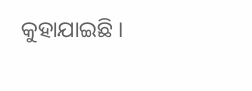କୁହାଯାଇଛି ।